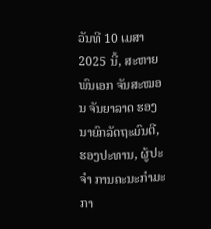ວັນທີ 10 ເມສາ 2025 ນີ້, ສະຫາຍ ພົນເອກ ຈັນສະໝອນ ຈັນຍາລາດ ຮອງນາຍົກລັດຖະມົນຕີ, ຮອງປະທານ, ຜູ້ປະຈຳ ການຄະນະກຳມະກາ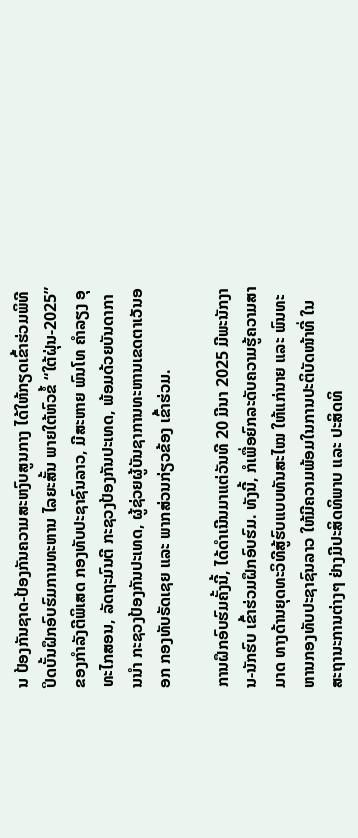ນ ປ້ອງກັນຊາດ-ປ້ອງກັນຄວາມສະຫງົບສູນກາງ ໄດ້ໃຫ້ກຽດເຂົ້າຮ່ວມພິທີປິດບັ້ນຝຶກອົບຮົມການທະຫານ ໄລຍະສັ້ນ ພາຍໃຕ້ຫົວຂໍ້ “ໃຕ້ຝຸ່ນ-2025” ຂອງກໍາລັງຕີພິເສດ ກອງທັບປະຊາຊົນລາວ, ມີສະຫາຍ ພົນໂທ ຄຳລຽງ ອຸທະໄກສອນ, ລັດຖະມົນຕີ ກະຊວງປ້ອງກັນປະເທດ, ພ້ອມດ້ວຍບັນດາການນໍາ ກະຊວງປ້ອງກັນປະເທດ, ຜູ້ຊ່ວຍຜູ້ບັນຊາການທະຫານເຂດຕາເວັນອອກ ກອງທັບຣັດເຊຍ ແລະ ພາກສ່ວນກ່ຽວຂ້ອງ ເຂົ້າຮ່ວມ.

ການຝຶກອົບຮົມຄັ້ງນີ້, ໄດ້ດຳເນີນມາແຕ່ວັນທີ 20 ມີນາ 2025 ມີພະນັກງານ-ນັກຮົບ ເຂົ້າຮ່ວມຝຶກອົບຮົມ. ທັງນີ້, ກໍເພື່ອຍົກລະດັບຄວາມຮູ້ຄວາມສາມາດ ທາງດ້ານຍຸດທະວິທີສູ້ຮົບແບບທັນສະໄໝ ໃຫ້ແກ່ນາຍ ແລະ ພົນທະຫານກອງທັບປະຊາຊົນລາວ ໃຫ້ມີຄວາມພ້ອມໃນການປະຕິບັດໜ້າທີ່ ໃນສະຖານະການຕ່າງໆ ຢ່າງມີປະສິດທິພາບ ແລະ ປະສິດທິ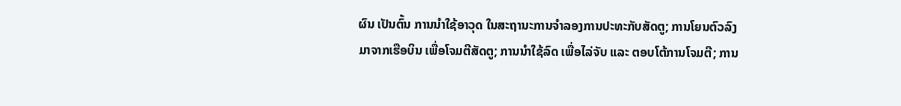ຜົນ ເປັນຕົ້ນ ການນຳໃຊ້ອາວຸດ ໃນສະຖານະການຈຳລອງການປະທະກັບສັດຕູ; ການໂຍນຕົວລົງມາຈາກເຮືອບິນ ເພື່ອໂຈມຕີສັດຕູ; ການນຳໃຊ້ລົດ ເພື່ອໄລ່ຈັບ ແລະ ຕອບໂຕ້ການໂຈມຕີ; ການ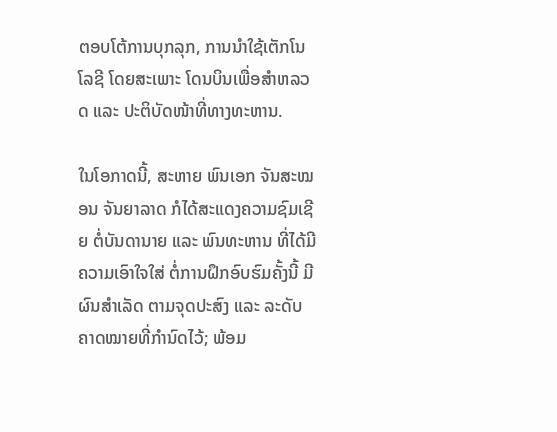ຕອບໂຕ້ການບຸກລຸກ, ການນຳໃຊ້ເຕັກໂນໂລຊີ ໂດຍສະເພາະ ໂດນບິນເພື່ອສຳຫລວດ ແລະ ປະຕິບັດໜ້າທີ່ທາງທະຫານ.

ໃນໂອກາດນີ້, ສະຫາຍ ພົນເອກ ຈັນສະໝອນ ຈັນຍາລາດ ກໍໄດ້ສະແດງຄວາມຊົມເຊີຍ ຕໍ່ບັນດານາຍ ແລະ ພົນທະຫານ ທີ່ໄດ້ມີຄວາມເອົາໃຈໃສ່ ຕໍ່ການຝຶກອົບຮົມຄັ້ງນີ້ ມີຜົນສຳເລັດ ຕາມຈຸດປະສົງ ແລະ ລະດັບຄາດໝາຍທີ່ກຳນົດໄວ້; ພ້ອມ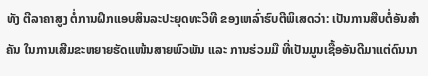ທັງ ຕີລາຄາສູງ ຕໍ່ການຝຶກແອບສິນລະປະຍຸດທະວິທີ ຂອງເຫລົ່າຮົບຕີພິເສດວ່າ: ເປັນການສືບຕໍ່ອັນສໍາຄັນ ໃນການເສີມຂະຫຍາຍຮັດແໜ້ນສາຍພົວພັນ ແລະ ການຮ່ວມມື ທີ່ເປັນມູນເຊື້ອອັນດີມາແຕ່ດົນນາ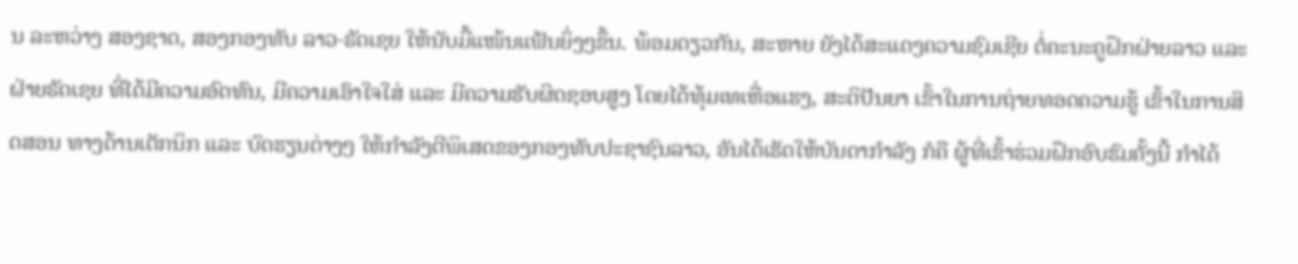ນ ລະຫວ່າງ ສອງຊາດ, ສອງກອງທັບ ລາວ-ຣັດເຊຍ ໃຫ້ນັບມື້ແໜ້ນແຟ້ນຍິ່ງໆຂຶ້ນ. ພ້ອມດຽວກັນ, ສະຫາຍ ຍັງໄດ້ສະແດງຄວາມຊົມເຊີຍ ຕໍ່ຄະນະຄູຝຶກຝ່າຍລາວ ແລະ ຝ່າຍຣັດເຊຍ ທີ່ໄດ້ມີຄວາມອົດທົນ, ມີຄວາມເອົາໃຈໃສ່ ແລະ ມີຄວາມຮັບຜິດຊອບສູງ ໂດຍໄດ້ທຸ້ມເທເຫື່ອແຮງ, ສະຕິປັນຍາ ເຂົ້າໃນການຖ່າຍທອດຄວາມຮູ້ ເຂົ້າໃນການສິດສອນ ທາງດ້ານເຕັກນິກ ແລະ ບົດຮຽນຕ່າງໆ ໃຫ້ກຳລັງຕີພິເສດຂອງກອງທັບປະຊາຊົນລາວ, ອັນໄດ້ເຮັດໃຫ້ບັນດາກໍາລັງ ກໍຄື ຜູ້ທີ່ເຂົ້າຮ່ວມຝຶກອົບຮົມຄັ້ງນີ້ ກຳໄດ້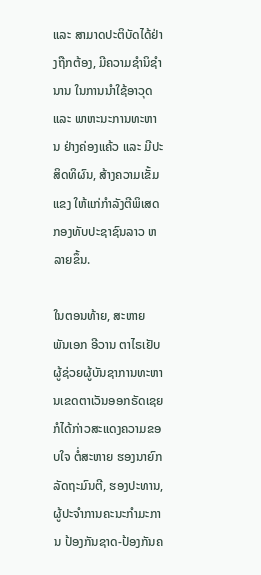ແລະ ສາມາດປະຕິບັດໄດ້ຢ່າງຖືກຕ້ອງ, ມີຄວາມຊໍານິຊໍານານ ໃນການນໍາໃຊ້ອາວຸດ ແລະ ພາຫະນະການທະຫານ ຢ່າງຄ່ອງແຄ້ວ ແລະ ມີປະສິດທິຜົນ, ສ້າງຄວາມເຂັ້ມແຂງ ໃຫ້ແກ່ກໍາລັງຕີພິເສດກອງທັບປະຊາຊົນລາວ ຫລາຍຂຶ້ນ.

ໃນຕອນທ້າຍ, ສະຫາຍ ພັນເອກ ອີວານ ຕາໄຣເຢັບ ຜູ້ຊ່ວຍຜູ້ບັນຊາການທະຫານເຂດຕາເວັນອອກຣັດເຊຍ ກໍໄດ້ກ່າວສະແດງຄວາມຂອບໃຈ ຕໍ່ສະຫາຍ ຮອງນາຍົກລັດຖະມົນຕີ, ຮອງປະທານ, ຜູ້ປະຈຳການຄະນະກຳມະການ ປ້ອງກັນຊາດ-ປ້ອງກັນຄ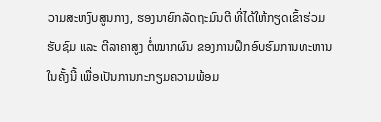ວາມສະຫງົບສູນກາງ, ຮອງນາຍົກລັດຖະມົນຕີ ທີ່ໄດ້ໃຫ້ກຽດເຂົ້າຮ່ວມຮັບຊົມ ແລະ ຕີລາຄາສູງ ຕໍ່ໝາກຜົນ ຂອງການຝຶກອົບຮົມການທະຫານ ໃນຄັ້ງນີ້ ເພື່ອເປັນການກະກຽມຄວາມພ້ອມ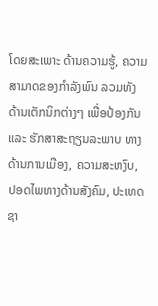ໂດຍສະເພາະ ດ້ານຄວາມຮູ້, ຄວາມສາມາດຂອງກຳລັງພົນ ລວມທັງ ດ້ານເຕັກນິກຕ່າງໆ ເພື່ອປ້ອງກັນ ແລະ ຮັກສາສະຖຽນລະພາບ ທາງດ້ານການເມືອງ, ຄວາມສະຫງົບ, ປອດໄພທາງດ້ານສັງຄົມ, ປະເທດຊາ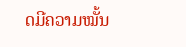ດມີຄວາມໝັ້ນ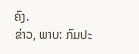ຄົງ.
ຂ່າວ, ພາບ: ກົມປະ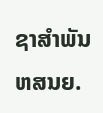ຊາສຳພັນ ຫສນຍ.